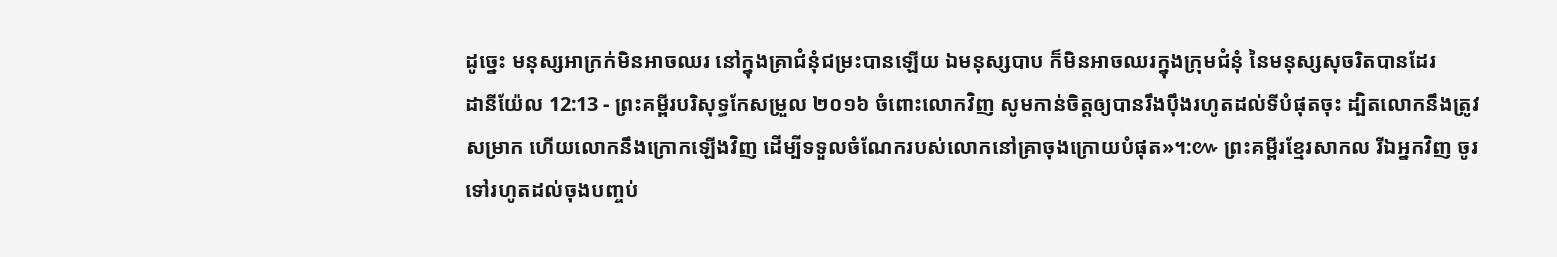ដូច្នេះ មនុស្សអាក្រក់មិនអាចឈរ នៅក្នុងគ្រាជំនុំជម្រះបានឡើយ ឯមនុស្សបាប ក៏មិនអាចឈរក្នុងក្រុមជំនុំ នៃមនុស្សសុចរិតបានដែរ
ដានីយ៉ែល 12:13 - ព្រះគម្ពីរបរិសុទ្ធកែសម្រួល ២០១៦ ចំពោះលោកវិញ សូមកាន់ចិត្តឲ្យបានរឹងប៉ឹងរហូតដល់ទីបំផុតចុះ ដ្បិតលោកនឹងត្រូវសម្រាក ហើយលោកនឹងក្រោកឡើងវិញ ដើម្បីទទួលចំណែករបស់លោកនៅគ្រាចុងក្រោយបំផុត»។:៚ ព្រះគម្ពីរខ្មែរសាកល រីឯអ្នកវិញ ចូរទៅរហូតដល់ចុងបញ្ចប់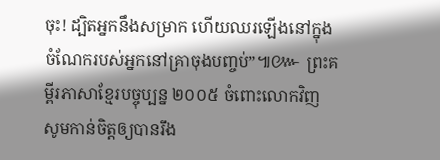ចុះ! ដ្បិតអ្នកនឹងសម្រាក ហើយឈរឡើងនៅក្នុងចំណែករបស់អ្នកនៅគ្រាចុងបញ្ចប់”៕៚ ព្រះគម្ពីរភាសាខ្មែរបច្ចុប្បន្ន ២០០៥ ចំពោះលោកវិញ សូមកាន់ចិត្តឲ្យបានរឹង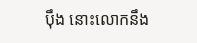ប៉ឹង នោះលោកនឹង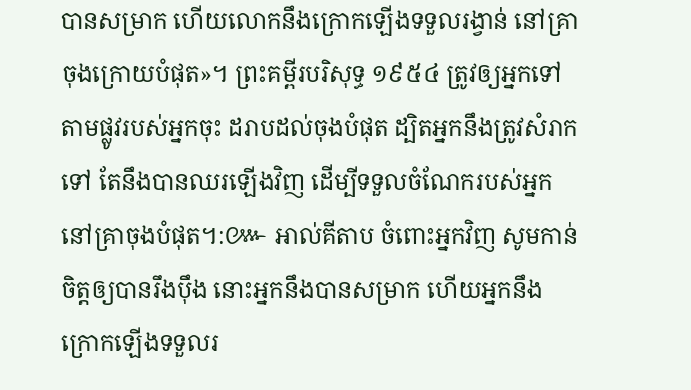បានសម្រាក ហើយលោកនឹងក្រោកឡើងទទួលរង្វាន់ នៅគ្រាចុងក្រោយបំផុត»។ ព្រះគម្ពីរបរិសុទ្ធ ១៩៥៤ ត្រូវឲ្យអ្នកទៅតាមផ្លូវរបស់អ្នកចុះ ដរាបដល់ចុងបំផុត ដ្បិតអ្នកនឹងត្រូវសំរាកទៅ តែនឹងបានឈរឡើងវិញ ដើម្បីទទួលចំណែករបស់អ្នកនៅគ្រាចុងបំផុត។:៚ អាល់គីតាប ចំពោះអ្នកវិញ សូមកាន់ចិត្តឲ្យបានរឹងប៉ឹង នោះអ្នកនឹងបានសម្រាក ហើយអ្នកនឹងក្រោកឡើងទទួលរ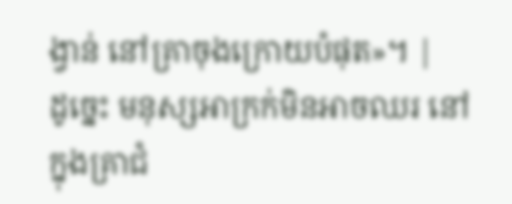ង្វាន់ នៅគ្រាចុងក្រោយបំផុត»។ |
ដូច្នេះ មនុស្សអាក្រក់មិនអាចឈរ នៅក្នុងគ្រាជំ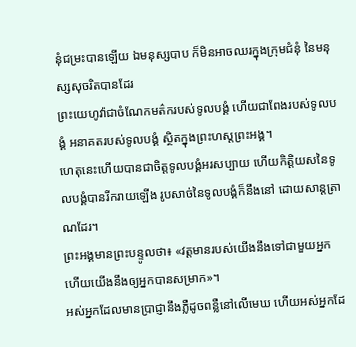នុំជម្រះបានឡើយ ឯមនុស្សបាប ក៏មិនអាចឈរក្នុងក្រុមជំនុំ នៃមនុស្សសុចរិតបានដែរ
ព្រះយេហូវ៉ាជាចំណែកមត៌ករបស់ទូលបង្គំ ហើយជាពែងរបស់ទូលបង្គំ អនាគតរបស់ទូលបង្គំ ស្ថិតក្នុងព្រះហស្តព្រះអង្គ។
ហេតុនេះហើយបានជាចិត្តទូលបង្គំអរសប្បាយ ហើយកិត្តិយសនៃទូលបង្គំបានរីករាយឡើង រូបសាច់នៃទូលបង្គំក៏នឹងនៅ ដោយសាន្តត្រាណដែរ។
ព្រះអង្គមានព្រះបន្ទូលថា៖ «វត្តមានរបស់យើងនឹងទៅជាមួយអ្នក ហើយយើងនឹងឲ្យអ្នកបានសម្រាក»។
អស់អ្នកដែលមានប្រាជ្ញានឹងភ្លឺដូចពន្លឺនៅលើមេឃ ហើយអស់អ្នកដែ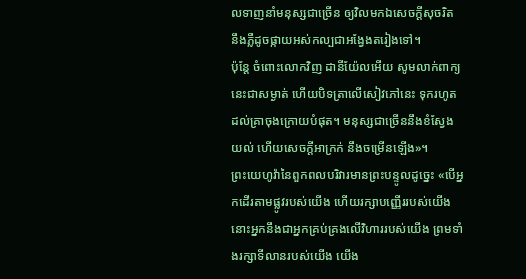លទាញនាំមនុស្សជាច្រើន ឲ្យវិលមកឯសេចក្ដីសុចរិត នឹងភ្លឺដូចផ្កាយអស់កល្បជាអង្វែងតរៀងទៅ។
ប៉ុន្ដែ ចំពោះលោកវិញ ដានីយ៉ែលអើយ សូមលាក់ពាក្យនេះជាសម្ងាត់ ហើយបិទត្រាលើសៀវភៅនេះ ទុករហូតដល់គ្រាចុងក្រោយបំផុត។ មនុស្សជាច្រើននឹងខំស្វែងយល់ ហើយសេចក្ដីអាក្រក់ នឹងចម្រើនឡើង»។
ព្រះយេហូវ៉ានៃពួកពលបរិវារមានព្រះបន្ទូលដូច្នេះ «បើអ្នកដើរតាមផ្លូវរបស់យើង ហើយរក្សាបញ្ញើររបស់យើង នោះអ្នកនឹងជាអ្នកគ្រប់គ្រងលើវិហាររបស់យើង ព្រមទាំងរក្សាទីលានរបស់យើង យើង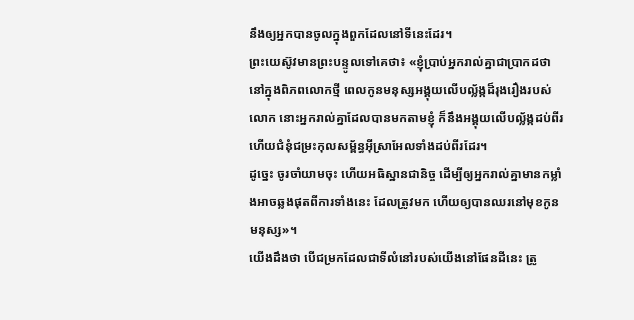នឹងឲ្យអ្នកបានចូលក្នុងពួកដែលនៅទីនេះដែរ។
ព្រះយេស៊ូវមានព្រះបន្ទូលទៅគេថា៖ «ខ្ញុំប្រាប់អ្នករាល់គ្នាជាប្រាកដថា នៅក្នុងពិភពលោកថ្មី ពេលកូនមនុស្សអង្គុយលើបល្ល័ង្កដ៏រុងរឿងរបស់លោក នោះអ្នករាល់គ្នាដែលបានមកតាមខ្ញុំ ក៏នឹងអង្គុយលើបល្ល័ង្កដប់ពីរ ហើយជំនុំជម្រះកុលសម្ព័ន្ធអ៊ីស្រាអែលទាំងដប់ពីរដែរ។
ដូច្នេះ ចូរចាំយាមចុះ ហើយអធិស្ឋានជានិច្ច ដើម្បីឲ្យអ្នករាល់គ្នាមានកម្លាំងអាចឆ្លងផុតពីការទាំងនេះ ដែលត្រូវមក ហើយឲ្យបានឈរនៅមុខកូនមនុស្ស»។
យើងដឹងថា បើជម្រកដែលជាទីលំនៅរបស់យើងនៅផែនដីនេះ ត្រូ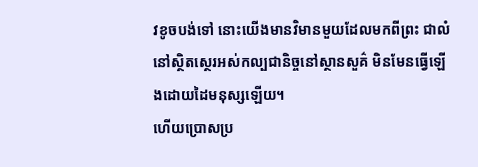វខូចបង់ទៅ នោះយើងមានវិមានមួយដែលមកពីព្រះ ជាលំនៅសិ្ថតស្ថេរអស់កល្បជានិច្ចនៅស្ថានសួគ៌ មិនមែនធ្វើឡើងដោយដៃមនុស្សឡើយ។
ហើយប្រោសប្រ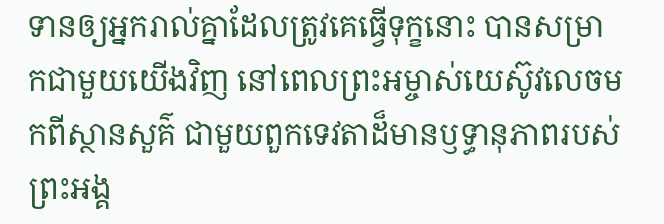ទានឲ្យអ្នករាល់គ្នាដែលត្រូវគេធ្វើទុក្ខនោះ បានសម្រាកជាមួយយើងវិញ នៅពេលព្រះអម្ចាស់យេស៊ូវលេចមកពីស្ថានសួគ៌ ជាមួយពួកទេវតាដ៏មានឫទ្ធានុភាពរបស់ព្រះអង្គ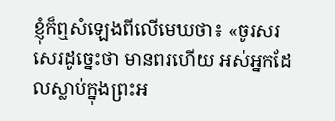ខ្ញុំក៏ឮសំឡេងពីលើមេឃថា៖ «ចូរសរសេរដូច្នេះថា មានពរហើយ អស់អ្នកដែលស្លាប់ក្នុងព្រះអ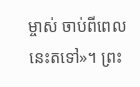ម្ចាស់ ចាប់ពីពេលនេះតទៅ»។ ព្រះ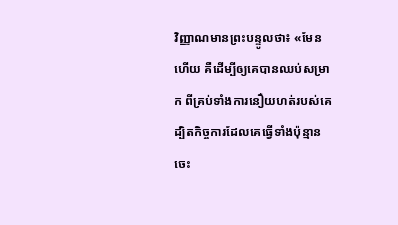វិញ្ញាណមានព្រះបន្ទូលថា៖ «មែនហើយ គឺដើម្បីឲ្យគេបានឈប់សម្រាក ពីគ្រប់ទាំងការនឿយហត់របស់គេ ដ្បិតកិច្ចការដែលគេធ្វើទាំងប៉ុន្មាន ចេះ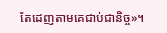តែដេញតាមគេជាប់ជានិច្ច»។